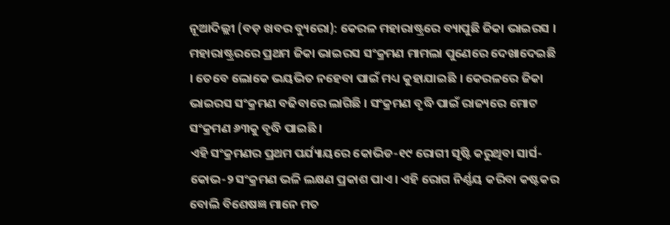ନୂଆଦିଲ୍ଲୀ (ବଡ଼ ଖବର ବ୍ୟୁରୋ): କେରଳ ମହାରାଷ୍ଟ୍ରରେ ବ୍ୟାପୁଛି ଜିକା ଭାଇରସ । ମହାରାଷ୍ଟ୍ରରରେ ପ୍ରଥମ ଜିକା ଭାଇରସ ସଂକ୍ରମଣ ମାମଲା ପୁଣେରେ ଦେଖାଦେଇଛି । ତେବେ ଲୋକେ ଭୟଭିତ ନହେବା ପାଇଁ ମଧ୍ୟ କୁହାଯାଇଛି । କେରଳରେ ଜିକା ଭାଇରସ ସଂକ୍ରମଣ ବଢିବାରେ ଲାଗିଛି । ସଂକ୍ରମଣ ବୃଦ୍ଧି ପାଇଁ ରାଜ୍ୟରେ ମୋଟ ସଂକ୍ରମଣ ୬୩କୁ ବୃଦ୍ଧି ପାଇଛି ।
ଏହି ସଂକ୍ରମଣର ପ୍ରଥମ ପର୍ଯ୍ୟାୟରେ କୋଭିଡ-୧୯ ରୋଗୀ ସୃଷ୍ଟି କରୁଥିବା ସାର୍ସ-କୋଭ-୨ ସଂକ୍ରମଣ ଭଳି ଲକ୍ଷଣ ପ୍ରକାଶ ପାଏ । ଏହି ରୋଗ ନିର୍ଣ୍ଣୟ କରିବା କଷ୍ଟକର ବୋଲି ବିଶେଷଜ୍ଞ ମାନେ ମତ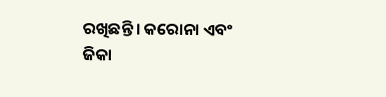ରଖିଛନ୍ତି । କରୋନା ଏବଂ ଜିକା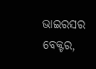ଭାଇରସର ବେକ୍ଟର,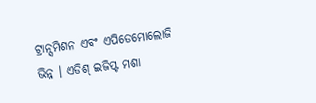ଟ୍ରାନ୍ସମିଶନ ଏବଂ ଏପିଡେମୋଲୋଜି ଭିନ୍ନ । ଏଡିଶ୍ ଇଜିପ୍ଟ ମଶା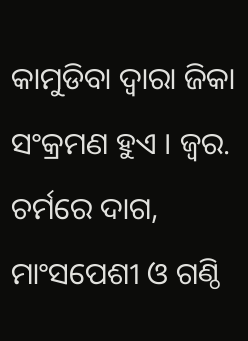କାମୁଡିବା ଦ୍ୱାରା ଜିକା ସଂକ୍ରମଣ ହୁଏ । ଜ୍ୱର. ଚର୍ମରେ ଦାଗ, ମାଂସପେଶୀ ଓ ଗଣ୍ଠି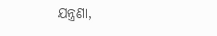ଯନ୍ତ୍ରଣା,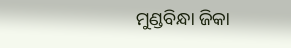ମୁଣ୍ଡବିନ୍ଧା ଜିକା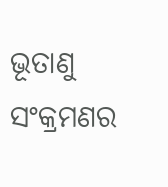ଭୂତାଣୁ ସଂକ୍ରମଣର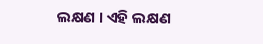ଲକ୍ଷଣ । ଏହି ଲକ୍ଷଣ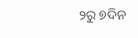୨ରୁ ୭ଦିନ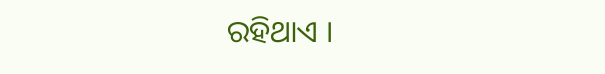ରହିଥାଏ ।